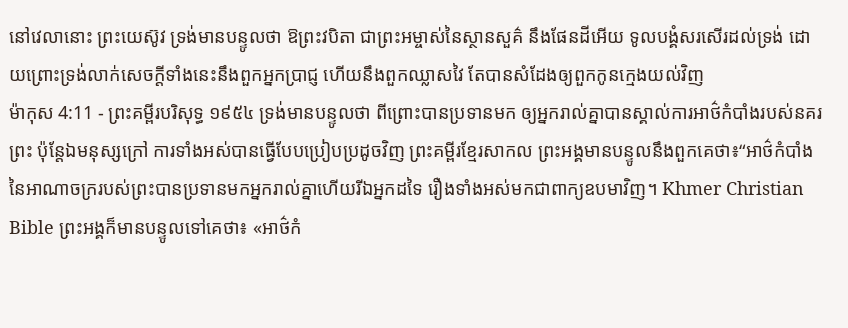នៅវេលានោះ ព្រះយេស៊ូវ ទ្រង់មានបន្ទូលថា ឱព្រះវបិតា ជាព្រះអម្ចាស់នៃស្ថានសួគ៌ នឹងផែនដីអើយ ទូលបង្គំសរសើរដល់ទ្រង់ ដោយព្រោះទ្រង់លាក់សេចក្ដីទាំងនេះនឹងពួកអ្នកប្រាជ្ញ ហើយនឹងពួកឈ្លាសវៃ តែបានសំដែងឲ្យពួកកូនក្មេងយល់វិញ
ម៉ាកុស 4:11 - ព្រះគម្ពីរបរិសុទ្ធ ១៩៥៤ ទ្រង់មានបន្ទូលថា ពីព្រោះបានប្រទានមក ឲ្យអ្នករាល់គ្នាបានស្គាល់ការអាថ៌កំបាំងរបស់នគរព្រះ ប៉ុន្តែឯមនុស្សក្រៅ ការទាំងអស់បានធ្វើបែបប្រៀបប្រដូចវិញ ព្រះគម្ពីរខ្មែរសាកល ព្រះអង្គមានបន្ទូលនឹងពួកគេថា៖“អាថ៌កំបាំងនៃអាណាចក្ររបស់ព្រះបានប្រទានមកអ្នករាល់គ្នាហើយរីឯអ្នកដទៃ រឿងទាំងអស់មកជាពាក្យឧបមាវិញ។ Khmer Christian Bible ព្រះអង្គក៏មានបន្ទូលទៅគេថា៖ «អាថ៌កំ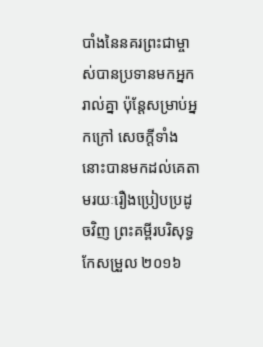បាំងនៃនគរព្រះជាម្ចាស់បានប្រទានមកអ្នករាល់គ្នា ប៉ុន្ដែសម្រាប់អ្នកក្រៅ សេចក្ដីទាំងនោះបានមកដល់គេតាមរយៈរឿងប្រៀបប្រដូចវិញ ព្រះគម្ពីរបរិសុទ្ធកែសម្រួល ២០១៦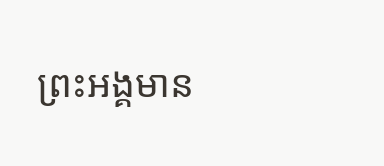ព្រះអង្គមាន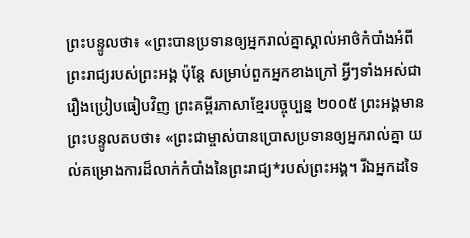ព្រះបន្ទូលថា៖ «ព្រះបានប្រទានឲ្យអ្នករាល់គ្នាស្គាល់អាថ៌កំបាំងអំពីព្រះរាជ្យរបស់ព្រះអង្គ ប៉ុន្តែ សម្រាប់ពួកអ្នកខាងក្រៅ អ្វីៗទាំងអស់ជារឿងប្រៀបធៀបវិញ ព្រះគម្ពីរភាសាខ្មែរបច្ចុប្បន្ន ២០០៥ ព្រះអង្គមានព្រះបន្ទូលតបថា៖ «ព្រះជាម្ចាស់បានប្រោសប្រទានឲ្យអ្នករាល់គ្នា យល់គម្រោងការដ៏លាក់កំបាំងនៃព្រះរាជ្យ*របស់ព្រះអង្គ។ រីឯអ្នកដទៃ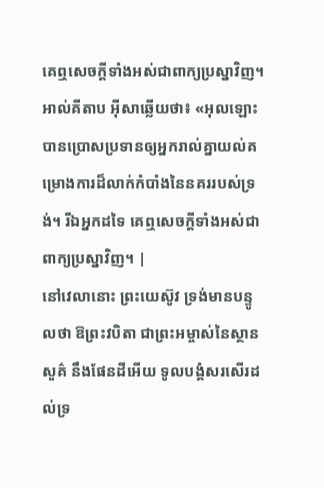គេឮសេចក្ដីទាំងអស់ជាពាក្យប្រស្នាវិញ។ អាល់គីតាប អ៊ីសាឆ្លើយថា៖ «អុលឡោះបានប្រោសប្រទានឲ្យអ្នករាល់គ្នាយល់គម្រោងការដ៏លាក់កំបាំងនៃនគររបស់ទ្រង់។ រីឯអ្នកដទៃ គេឮសេចក្ដីទាំងអស់ជាពាក្យប្រស្នាវិញ។ |
នៅវេលានោះ ព្រះយេស៊ូវ ទ្រង់មានបន្ទូលថា ឱព្រះវបិតា ជាព្រះអម្ចាស់នៃស្ថានសួគ៌ នឹងផែនដីអើយ ទូលបង្គំសរសើរដល់ទ្រ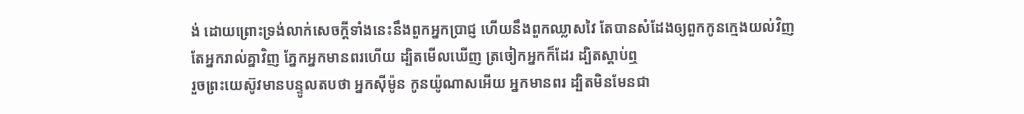ង់ ដោយព្រោះទ្រង់លាក់សេចក្ដីទាំងនេះនឹងពួកអ្នកប្រាជ្ញ ហើយនឹងពួកឈ្លាសវៃ តែបានសំដែងឲ្យពួកកូនក្មេងយល់វិញ
តែអ្នករាល់គ្នាវិញ ភ្នែកអ្នកមានពរហើយ ដ្បិតមើលឃើញ ត្រចៀកអ្នកក៏ដែរ ដ្បិតស្តាប់ឮ
រួចព្រះយេស៊ូវមានបន្ទូលតបថា អ្នកស៊ីម៉ូន កូនយ៉ូណាសអើយ អ្នកមានពរ ដ្បិតមិនមែនជា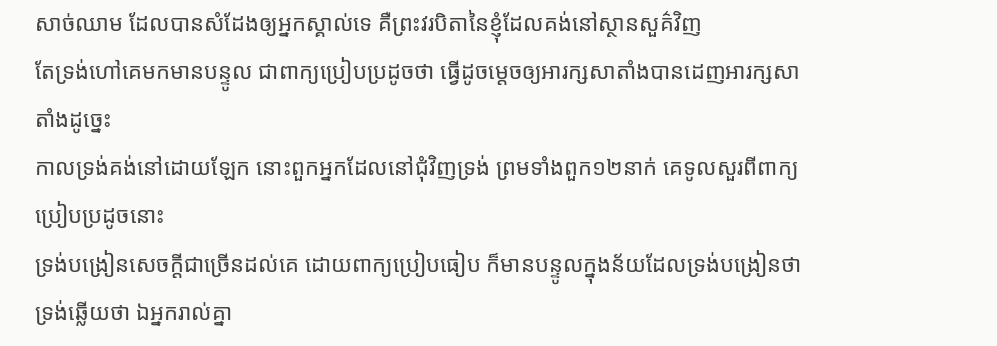សាច់ឈាម ដែលបានសំដែងឲ្យអ្នកស្គាល់ទេ គឺព្រះវរបិតានៃខ្ញុំដែលគង់នៅស្ថានសួគ៌វិញ
តែទ្រង់ហៅគេមកមានបន្ទូល ជាពាក្យប្រៀបប្រដូចថា ធ្វើដូចម្តេចឲ្យអារក្សសាតាំងបានដេញអារក្សសាតាំងដូច្នេះ
កាលទ្រង់គង់នៅដោយឡែក នោះពួកអ្នកដែលនៅជុំវិញទ្រង់ ព្រមទាំងពួក១២នាក់ គេទូលសួរពីពាក្យប្រៀបប្រដូចនោះ
ទ្រង់បង្រៀនសេចក្ដីជាច្រើនដល់គេ ដោយពាក្យប្រៀបធៀប ក៏មានបន្ទូលក្នុងន័យដែលទ្រង់បង្រៀនថា
ទ្រង់ឆ្លើយថា ឯអ្នករាល់គ្នា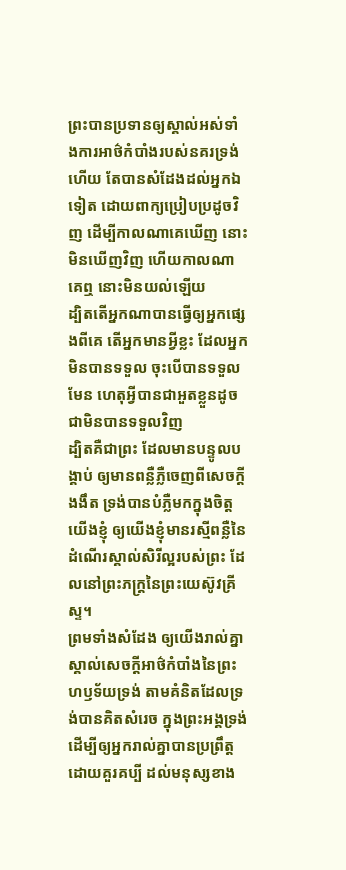ព្រះបានប្រទានឲ្យស្គាល់អស់ទាំងការអាថ៌កំបាំងរបស់នគរទ្រង់ហើយ តែបានសំដែងដល់អ្នកឯទៀត ដោយពាក្យប្រៀបប្រដូចវិញ ដើម្បីកាលណាគេឃើញ នោះមិនឃើញវិញ ហើយកាលណាគេឮ នោះមិនយល់ឡើយ
ដ្បិតតើអ្នកណាបានធ្វើឲ្យអ្នកផ្សេងពីគេ តើអ្នកមានអ្វីខ្លះ ដែលអ្នកមិនបានទទួល ចុះបើបានទទួលមែន ហេតុអ្វីបានជាអួតខ្លួនដូចជាមិនបានទទួលវិញ
ដ្បិតគឺជាព្រះ ដែលមានបន្ទូលបង្គាប់ ឲ្យមានពន្លឺភ្លឺចេញពីសេចក្ដីងងឹត ទ្រង់បានបំភ្លឺមកក្នុងចិត្តយើងខ្ញុំ ឲ្យយើងខ្ញុំមានរស្មីពន្លឺនៃដំណើរស្គាល់សិរីល្អរបស់ព្រះ ដែលនៅព្រះភក្ត្រនៃព្រះយេស៊ូវគ្រីស្ទ។
ព្រមទាំងសំដែង ឲ្យយើងរាល់គ្នាស្គាល់សេចក្ដីអាថ៌កំបាំងនៃព្រះហឫទ័យទ្រង់ តាមគំនិតដែលទ្រង់បានគិតសំរេច ក្នុងព្រះអង្គទ្រង់
ដើម្បីឲ្យអ្នករាល់គ្នាបានប្រព្រឹត្តដោយគួរគប្បី ដល់មនុស្សខាង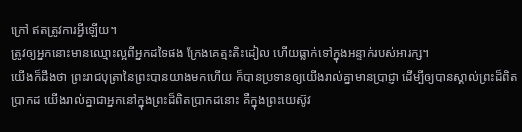ក្រៅ ឥតត្រូវការអ្វីឡើយ។
ត្រូវឲ្យអ្នកនោះមានឈ្មោះល្អពីអ្នកដទៃផង ក្រែងគេត្មះតិះដៀល ហើយធ្លាក់ទៅក្នុងអន្ទាក់របស់អារក្ស។
យើងក៏ដឹងថា ព្រះរាជបុត្រានៃព្រះបានយាងមកហើយ ក៏បានប្រទានឲ្យយើងរាល់គ្នាមានប្រាជ្ញា ដើម្បីឲ្យបានស្គាល់ព្រះដ៏ពិតប្រាកដ យើងរាល់គ្នាជាអ្នកនៅក្នុងព្រះដ៏ពិតប្រាកដនោះ គឺក្នុងព្រះយេស៊ូវ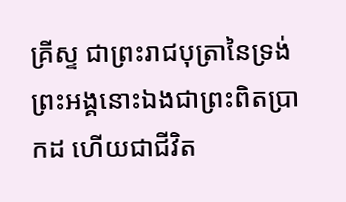គ្រីស្ទ ជាព្រះរាជបុត្រានៃទ្រង់ ព្រះអង្គនោះឯងជាព្រះពិតប្រាកដ ហើយជាជីវិត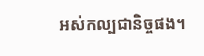អស់កល្បជានិច្ចផង។